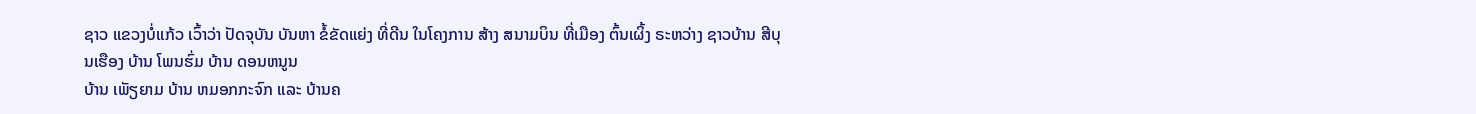ຊາວ ແຂວງບໍ່ແກ້ວ ເວົ້າວ່າ ປັດຈຸບັນ ບັນຫາ ຂໍ້ຂັດແຍ່ງ ທີ່ດີນ ໃນໂຄງການ ສ້າງ ສນາມບິນ ທີ່ເມືອງ ຕົ້ນເຜິ້ງ ຣະຫວ່າງ ຊາວບ້ານ ສີບຸນເຮືອງ ບ້ານ ໂພນຮົ່ມ ບ້ານ ດອນຫນູນ
ບ້ານ ເພັຽຍາມ ບ້ານ ຫມອກກະຈົກ ແລະ ບ້ານຄ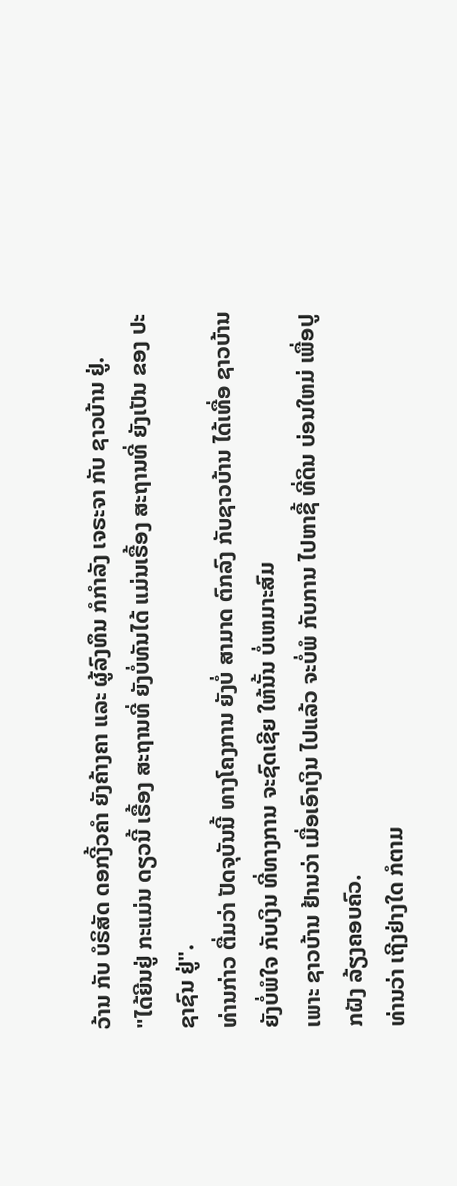ວ້ານ ກັບ ບໍຣິສັດ ດອກງີ້ວຄຳ ຍັງຄ້າງຄາ ແລະ ຜູ້ລົງທຶນ ກໍກໍາລັງ ເຈຣະຈາ ກັບ ຊາວບ້ານ ຢູ່.
"ໄດ້ຍີນຢູ່ ກະແມ່ນ ດຽວນີ້ ເຣື້ອງ ສະຖານທີ່ ຍັງບໍ່ທັນໄດ້ ແມ່ນເຣື້ອງ ສະຖານທີ່ ຍັງເປັນ ຂອງ ປະຊາຊົນ ຢູ່".
ທ່ານກ່າວ ຕື່ມວ່າ ປັດຈຸບັນນີ້ ທາງໂຄງການ ຍັງບໍ່ ສາມາດ ຕົກລົງ ກັບຊາວບ້ານ ໄດ້ເທື່ອ ຊາວບ້ານ ຍັງບໍ່ພໍໃຈ ກັບເງິນ ທີ່ທາງການ ຈະຊົດເຊີຍ ໃຫ້ນັ້ນ ບໍ່ເຫມາະສົມ
ເພາະ ຊາວບ້ານ ຢ້ານວ່າ ເມື່ອເອົາເງິນ ໄປແລ້ວ ຈະບໍ່ພໍ ກັບການ ໄປຫາຊື້ ທີ່ດິນ ບ່ອນໃຫມ່ ເພື່ອປູກຝັງ ລ້ຽງຄອບຄົວ.
ທ່ານວ່າ ເຖີງຢ່າງໃດ ກໍຕາມ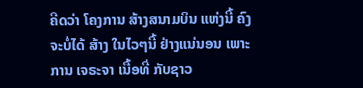ຄີດວ່າ ໂຄງການ ສ້າງສນາມບິນ ແຫ່ງນີ້ ຄົງຈະບໍ່ໄດ້ ສ້າງ ໃນໄວໆນີ້ ຢ່າງແນ່ນອນ ເພາະການ ເຈຣະຈາ ເນື້ອທີ່ ກັບຊາວ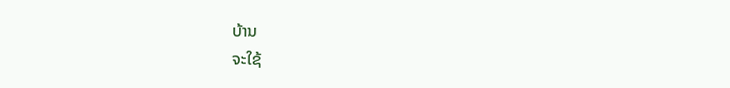ບ້ານ
ຈະໃຊ້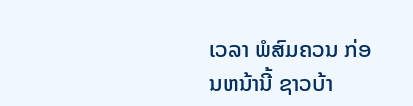ເວລາ ພໍສົມຄວນ ກ່ອນຫນ້ານີ້ ຊາວບ້າ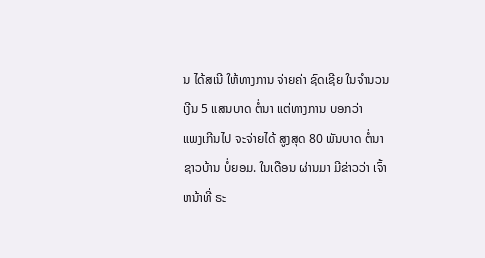ນ ໄດ້ສເນີ ໃຫ້ທາງການ ຈ່າຍຄ່າ ຊົດເຊີຍ ໃນຈຳນວນເງີນ 5 ແສນບາດ ຕໍ່ນາ ແຕ່ທາງການ ບອກວ່າ
ແພງເກີນໄປ ຈະຈ່າຍໄດ້ ສູງສຸດ 80 ພັນບາດ ຕໍ່ນາ ຊາວບ້ານ ບໍ່ຍອມ. ໃນເດືອນ ຜ່ານມາ ມີຂ່າວວ່າ ເຈົ້າຫນ້າທີ່ ຣະ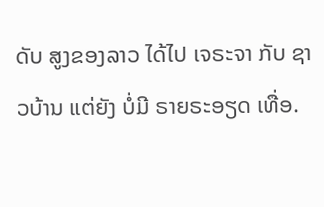ດັບ ສູງຂອງລາວ ໄດ້ໄປ ເຈຣະຈາ ກັບ ຊາວບ້ານ ແຕ່ຍັງ ບໍ່ມີ ຣາຍຣະອຽດ ເທື່ອ.